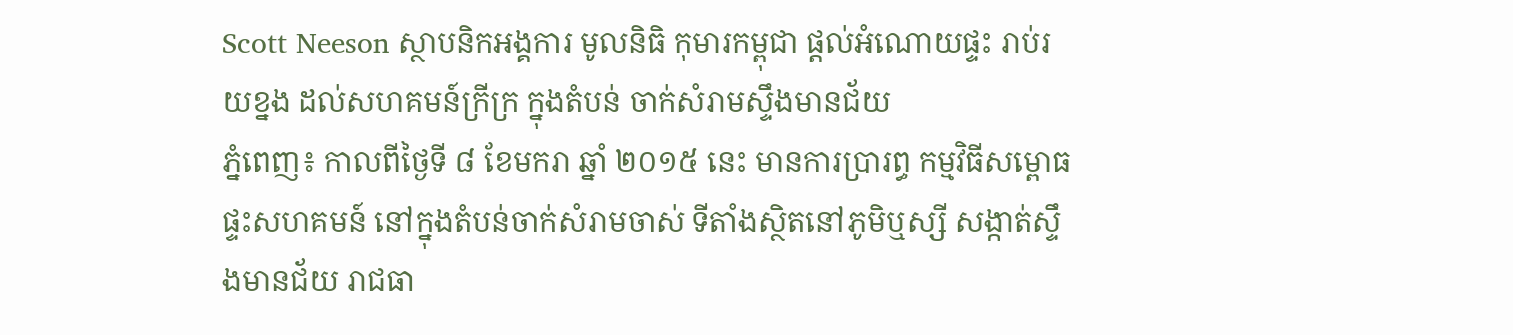Scott Neeson ស្ថាបនិកអង្គការ មូលនិធិ កុមារកម្ពុជា ផ្តល់អំណោយផ្ទះ រាប់រយខ្នង ដល់សហគមន៍ក្រីក្រ ក្នុងតំបន់ ចាក់សំរាមស្ទឹងមានជ័យ
ភ្នំពេញ៖ កាលពីថ្ងៃទី ៨ ខែមករា ឆ្នាំ ២០១៥ នេះ មានការប្រារព្ធ កម្មវិធីសម្ពោធ ផ្ទះសហគមន៍ នៅក្នុងតំបន់ចាក់សំរាមចាស់ ទីតាំងស្ថិតនៅភូមិឬស្សី សង្កាត់ស្ទឹងមានជ័យ រាជធា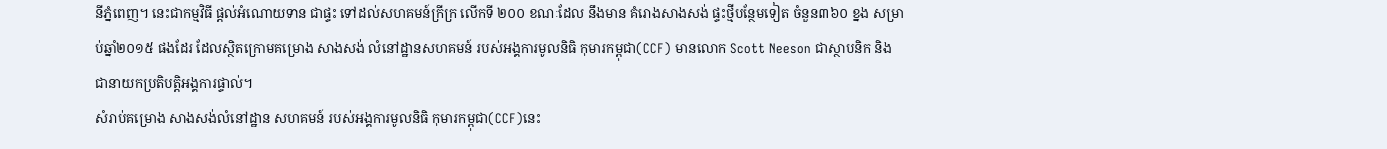នីភ្នំពេញ។ នេះជាកម្មវិធី ផ្តល់អំណោយទាន ជាផ្ទះ ទៅដល់សហគមន៍ក្រីក្រ លើកទី ២០០ ខណៈដែល នឹងមាន គំរោងសាងសង់ ផ្ទះថ្មីបន្ថែមទៀត ចំនួន៣៦០ ខ្នង សម្រាប់ឆ្នាំ២០១៥ ផងដែរ ដែលស្ថិតក្រោមគម្រោង សាងសង់ លំនៅដ្ឋានសហគមន៍ របស់អង្គការមូលនិធិ កុមារកម្ពុជា(CCF) មានលោក Scott Neeson ជាស្ថាបនិក និង ជានាយកប្រតិបត្តិអង្គការផ្ទាល់។
សំរាប់គម្រោង សាងសង់លំនៅដ្ឋាន សហគមន៍ របស់អង្គការមូលនិធិ កុមារកម្ពុជា(CCF)នេះ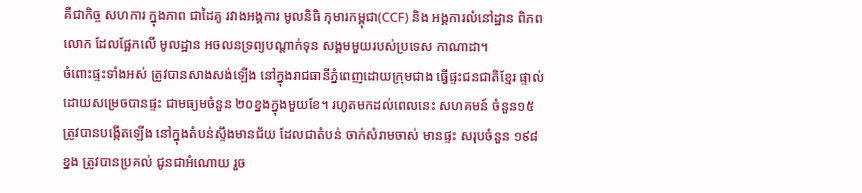គឺជាកិច្ច សហការ ក្នុងភាព ជាដៃគូ រវាងអង្គការ មូលនិធិ កុមារកម្ពុជា(CCF) និង អង្គការលំនៅដ្ឋាន ពិភពលោក ដែលផ្អែកលើ មូលដ្ឋាន អចលនទ្រព្យបណ្តាក់ទុន សង្គមមួយរបស់ប្រទេស កាណាដា។
ចំពោះផ្ទះទាំងអស់ ត្រូវបានសាងសង់ឡើង នៅក្នុងរាជធានីភ្នំពេញដោយក្រុមជាង ធ្វើផ្ទះជនជាតិខ្មែរ ផ្ទាល់ ដោយសម្រេចបានផ្ទះ ជាមធ្យមចំនួន ២០ខ្នងក្នុងមួយខែ។ រហូតមកដល់ពេលនេះ សហគមន៍ ចំនួន១៥ ត្រូវបានបង្កើតឡើង នៅក្នុងតំបន់ស្ទឹងមានជ័យ ដែលជាតំបន់ ចាក់សំរាមចាស់ មានផ្ទះ សរុបចំនួន ១៩៨ ខ្នង ត្រូវបានប្រគល់ ជូនជាអំណោយ រួច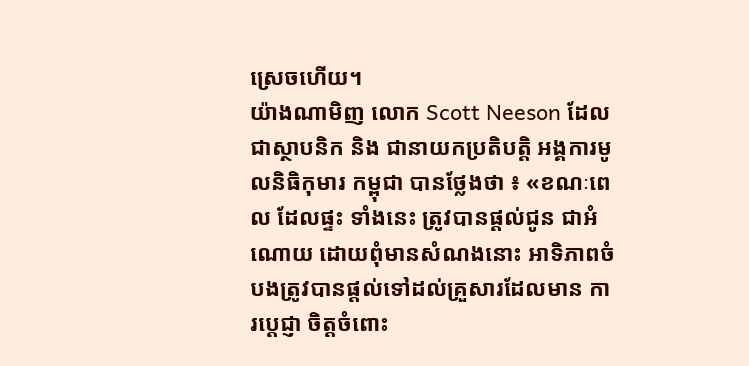ស្រេចហើយ។
យ៉ាងណាមិញ លោក Scott Neeson ដែលជាស្ថាបនិក និង ជានាយកប្រតិបត្តិ អង្គការមូលនិធិកុមារ កម្ពុជា បានថ្លែងថា ៖ «ខណៈពេល ដែលផ្ទះ ទាំងនេះ ត្រូវបានផ្តល់ជូន ជាអំណោយ ដោយពុំមានសំណងនោះ អាទិភាពចំបងត្រូវបានផ្តល់ទៅដល់គ្រួសារដែលមាន ការប្តេជ្ញា ចិត្តចំពោះ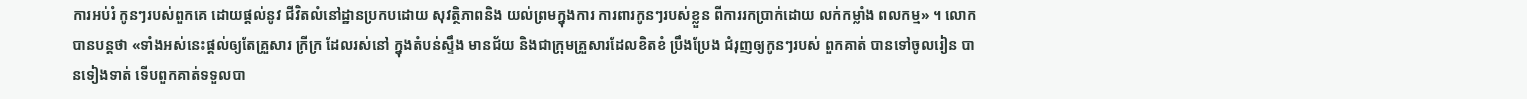ការអប់រំ កូនៗរបស់ពួកគេ ដោយផ្តល់នូវ ជីវិតលំនៅដ្ឋានប្រកបដោយ សុវត្ថិភាពនិង យល់ព្រមក្នុងការ ការពារកូនៗរបស់ខ្លួន ពីការរកប្រាក់ដោយ លក់កម្លាំង ពលកម្ម» ។ លោកបានបន្តថា «ទាំងអស់នេះផ្តល់ឲ្យតែគ្រួសារ ក្រីក្រ ដែលរស់នៅ ក្នុងតំបន់ស្ទឹង មានជ័យ និងជាក្រុមគ្រួសារដែលខិតខំ ប្រឹងប្រែង ជំរុញឲ្យកូនៗរបស់ ពួកគាត់ បានទៅចូលរៀន បានទៀងទាត់ ទើបពួកគាត់ទទួលបា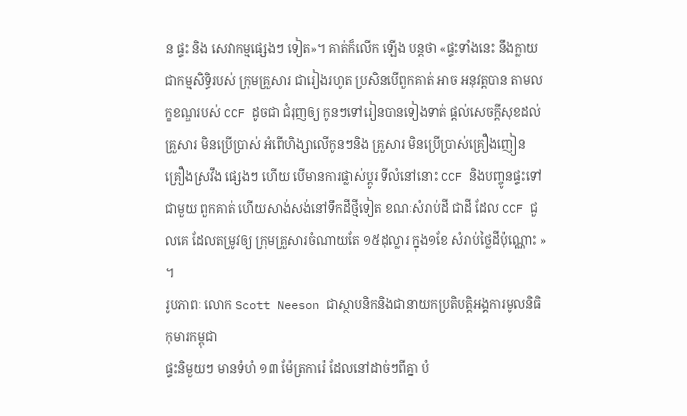ន ផ្ទះ និង សេវាកម្មផ្សេងៗ ទៀត»។ គាត់ក៏លើក ឡើង បន្តថា «ផ្ទះទាំងនេះ នឹងក្លាយជាកម្មសិទ្ធិរបស់ ក្រុមគ្រួសារ ជារៀងរហូត ប្រសិនបើពួកគាត់ អាច អនុវត្តបាន តាមលក្ខខណ្ឌរបស់ CCF ដូចជា ជំរុញឲ្យ កូនៗទៅរៀនបានទៀងទាត់ ផ្តល់សេចក្តីសុខដល់គ្រួសារ មិនប្រើប្រាស់ អំពើហិង្សាលើកូនៗនិង គ្រួសារ មិនប្រើប្រាស់គ្រឿងញៀន គ្រឿងស្រវឹង ផ្សេងៗ ហើយ បើមានការផ្លាស់ប្តូរ ទីលំនៅនោះ CCF និងបញ្ចូនផ្ទះទៅ ជាមួយ ពួកគាត់ ហើយសាង់សង់នៅទឹកដីថ្មីទៀត ខណៈសំរាប់ដី ជាដី ដែល CCF ជួលគេ ដែលតម្រូវឲ្យ ក្រុមគ្រួសារចំណាយតែ ១៥ដុល្លារ ក្នុង១ខែ សំរាប់ថ្លៃដីប៉ុណ្ណោះ » ។
រូបភាពៈ លោក Scott Neeson ជាស្ថាបនិកនិងជានាយកប្រតិបត្តិអង្គការមូលនិធិកុមារកម្ពុជា
ផ្ទះនិមួយៗ មានទំហំ ១៣ ម៉ែត្រការ៉េ ដែលនៅដាច់ៗពីគ្នា បំ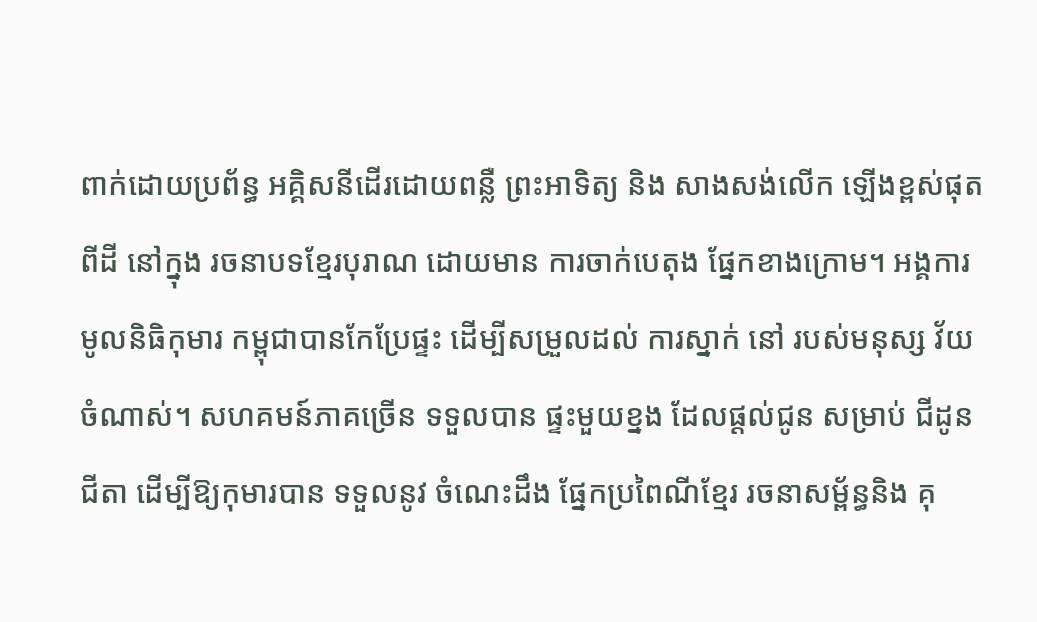ពាក់ដោយប្រព័ន្ធ អគ្គិសនីដើរដោយពន្លឺ ព្រះអាទិត្យ និង សាងសង់លើក ឡើងខ្ពស់ផុត ពីដី នៅក្នុង រចនាបទខ្មែរបុរាណ ដោយមាន ការចាក់បេតុង ផ្នែកខាងក្រោម។ អង្គការ មូលនិធិកុមារ កម្ពុជាបានកែប្រែផ្ទះ ដើម្បីសម្រួលដល់ ការស្នាក់ នៅ របស់មនុស្ស វ័យចំណាស់។ សហគមន៍ភាគច្រើន ទទួលបាន ផ្ទះមួយខ្នង ដែលផ្ដល់ជូន សម្រាប់ ជីដូនជីតា ដើម្បីឱ្យកុមារបាន ទទួលនូវ ចំណេះដឹង ផ្នែកប្រពៃណីខ្មែរ រចនាសម្ព័ន្ធនិង គុ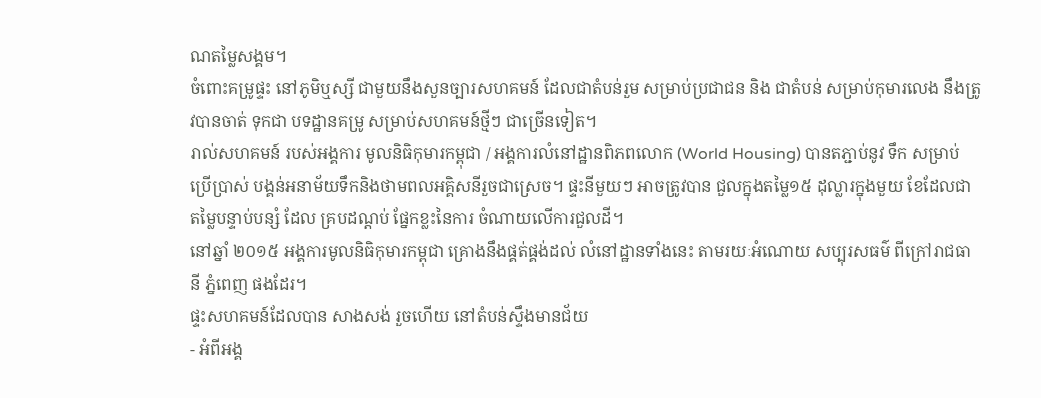ណតម្លៃសង្គម។
ចំពោះគម្រូផ្ទះ នៅភូមិឬស្សី ជាមួយនឹងសួនច្បារសហគមន៍ ដែលជាតំបន់រួម សម្រាប់ប្រជាជន និង ជាតំបន់ សម្រាប់កុមារលេង នឹងត្រូវបានចាត់ ទុកជា បទដ្ឋានគម្រូ សម្រាប់សហគមន៍ថ្មីៗ ជាច្រើនទៀត។
រាល់សហគមន៍ របស់អង្គការ មូលនិធិកុមារកម្ពុជា / អង្គការលំនៅដ្ឋានពិភពលោក (World Housing) បានតភ្ជាប់នូវ ទឹក សម្រាប់ប្រើប្រាស់ បង្គន់អនាម័យទឹកនិងថាមពលអគ្គិសនីរួចជាស្រេច។ ផ្ទះនីមួយៗ អាចត្រូវបាន ជួលក្នុងតម្លៃ១៥ ដុល្លារក្នុងមួយ ខែដែលជាតម្លៃបន្ទាប់បន្សំ ដែល គ្របដណ្ដប់ ផ្នែកខ្លះនៃការ ចំណាយលើការជួលដី។
នៅឆ្នាំ ២០១៥ អង្គការមូលនិធិកុមារកម្ពុជា គ្រោងនឹងផ្គត់ផ្គង់ដល់ លំនៅដ្ឋានទាំងនេះ តាមរយៈអំណោយ សប្បុរសធម៌ ពីក្រៅរាជធានី ភ្នំពេញ ផងដែរ។
ផ្ទះសហគមន៍ដែលបាន សាងសង់ រួចហើយ នៅតំបន់ស្ទឹងមានជ័យ
- អំពីអង្គ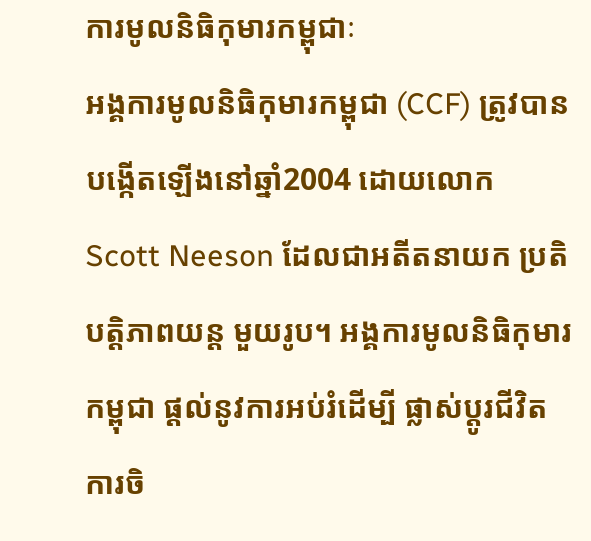ការមូលនិធិកុមារកម្ពុជាៈ
អង្គការមូលនិធិកុមារកម្ពុជា (CCF) ត្រូវបានបង្កើតឡើងនៅឆ្នាំ2004 ដោយលោក Scott Neeson ដែលជាអតីតនាយក ប្រតិបត្តិភាពយន្ត មួយរូប។ អង្គការមូលនិធិកុមារកម្ពុជា ផ្តល់នូវការអប់រំដើម្បី ផ្លាស់ប្តូរជីវិតការចិ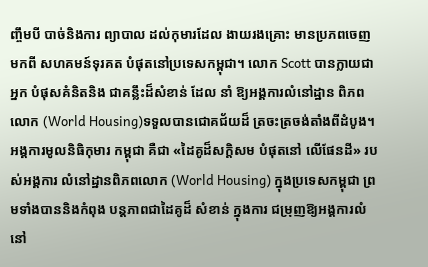ញ្ចឹមបី បាច់និងការ ព្យាបាល ដល់កុមារដែល ងាយរងគ្រោះ មានប្រភពចេញ មកពី សហគមន៍ទុរគត បំផុតនៅប្រទេសកម្ពុជា។ លោក Scott បានក្លាយជាអ្នក បំផុសគំនិតនិង ជាគន្លឹះដ៏សំខាន់ ដែល នាំ ឱ្យអង្គការលំនៅដ្ឋាន ពិភពលោក (World Housing)ទទួលបានជោគជ័យដ៏ ត្រចះត្រចង់តាំងពីដំបូង។ អង្គការមូលនិធិកុមារ កម្ពុជា គឺជា «ដៃគូដ៏សក្ដិសម បំផុតនៅ លើផែនដី» របស់អង្គការ លំនៅដ្ឋានពិភពលោក (World Housing) ក្នុងប្រទេសកម្ពុជា ព្រមទាំងបាននិងកំពុង បន្ដភាពជាដៃគូដ៏ សំខាន់ ក្នុងការ ជម្រុញឱ្យអង្គការលំនៅ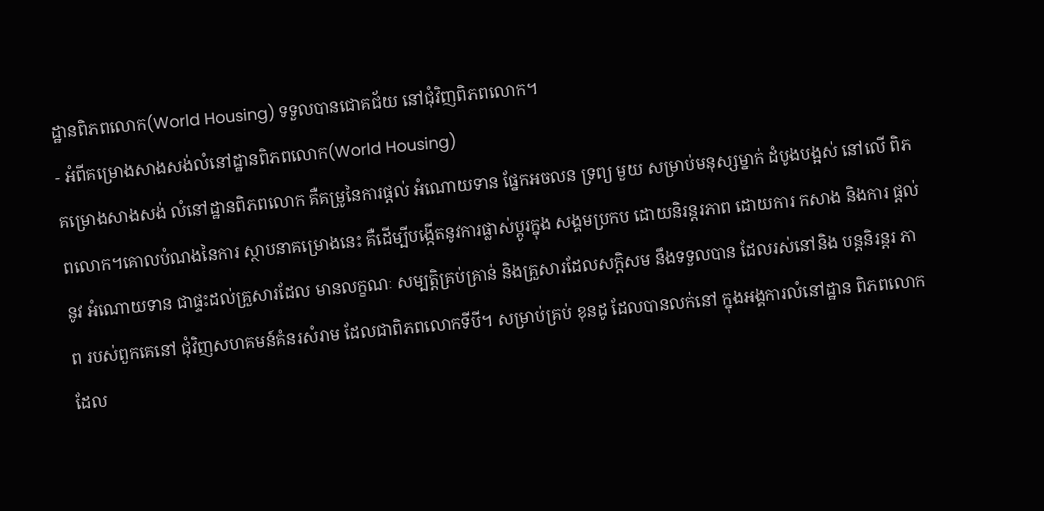ដ្ឋានពិភពលោក(World Housing) ទទួលបានជោគជ័យ នៅជុំវិញពិភពលោក។
- អំពីគម្រោងសាងសង់លំនៅដ្ឋានពិភពលោក(World Housing)
គម្រោងសាងសង់ លំនៅដ្ឋានពិភពលោក គឺគម្រូនៃការផ្ដល់ អំណោយទាន ផ្នែកអចលន ទ្រព្យ មួយ សម្រាប់មនុស្សម្នាក់ ដំបូងបង្អស់ នៅលើ ពិភពលោក។គោលបំណងនៃការ ស្ថាបនាគម្រោងនេះ គឺដើម្បីបង្កើតនូវការផ្លាស់ប្តូរក្នុង សង្គមប្រកប ដោយនិរន្តរភាព ដោយការ កសាង និងការ ផ្តល់នូវ អំណោយទាន ជាផ្ទះដល់គ្រួសារដែល មានលក្ខណៈ សម្បត្តិគ្រប់គ្រាន់ និងគ្រួសារដែលសក្ដិសម នឹងទទួលបាន ដែលរស់នៅនិង បន្តនិរន្តរ ភាព របស់ពួកគេនៅ ជុំវិញសហគមន៍គំនរសំរាម ដែលជាពិភពលោកទីបី។ សម្រាប់គ្រប់ ខុនដូ ដែលបានលក់នៅ ក្នុងអង្គការលំនៅដ្ឋាន ពិភពលោក ដែល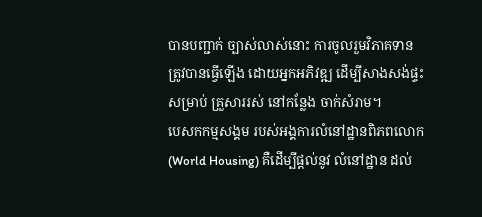បានបញ្ជាក់ ច្បាស់លាស់នោះ ការចូលរួមវិភាគទាន ត្រូវបានធ្វើឡើង ដោយអ្នកអភិវឌ្ឍ ដើម្បីសាងសង់ផ្ទះសម្រាប់ គ្រួសាររស់ នៅកន្លែង ចាក់សំរាម។
បេសកកម្មសង្គម របស់អង្គការលំនៅដ្ឋានពិភពលោក(World Housing) គឺដើម្បីផ្តល់នូវ លំនៅដ្ឋាន ដល់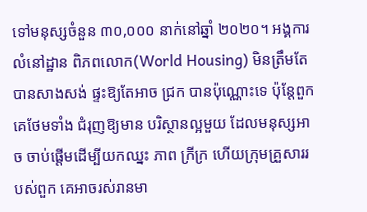ទៅមនុស្សចំនួន ៣០,០០០ នាក់នៅឆ្នាំ ២០២០។ អង្គការលំនៅដ្ឋាន ពិភពលោក(World Housing) មិនត្រឹមតែបានសាងសង់ ផ្ទះឱ្យតែអាច ជ្រក បានប៉ុណ្ណោះទេ ប៉ុន្តែពួកគេថែមទាំង ជំរុញឱ្យមាន បរិស្ថានល្អមួយ ដែលមនុស្សអាច ចាប់ផ្តើមដើម្បីយកឈ្នះ ភាព ក្រីក្រ ហើយក្រុមគ្រួសាររបស់ពួក គេអាចរស់រានមា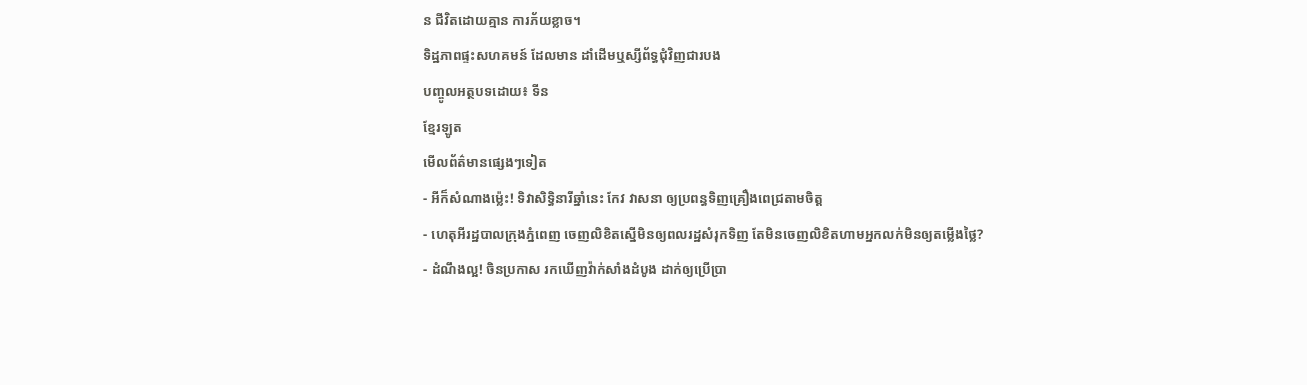ន ជីវិតដោយគ្មាន ការភ័យខ្លាច។
ទិដ្ឋភាពផ្ទះសហគមន៍ ដែលមាន ដាំដើមឬស្សីព័ទ្ធជុំវិញជារបង
បញ្ចូលអត្ថបទដោយ៖ ទីន
ខ្មែរឡូត
មើលព័ត៌មានផ្សេងៗទៀត
- អីក៏សំណាងម្ល៉េះ! ទិវាសិទ្ធិនារីឆ្នាំនេះ កែវ វាសនា ឲ្យប្រពន្ធទិញគ្រឿងពេជ្រតាមចិត្ត
- ហេតុអីរដ្ឋបាលក្រុងភ្នំពេញ ចេញលិខិតស្នើមិនឲ្យពលរដ្ឋសំរុកទិញ តែមិនចេញលិខិតហាមអ្នកលក់មិនឲ្យតម្លើងថ្លៃ?
- ដំណឹងល្អ! ចិនប្រកាស រកឃើញវ៉ាក់សាំងដំបូង ដាក់ឲ្យប្រើប្រា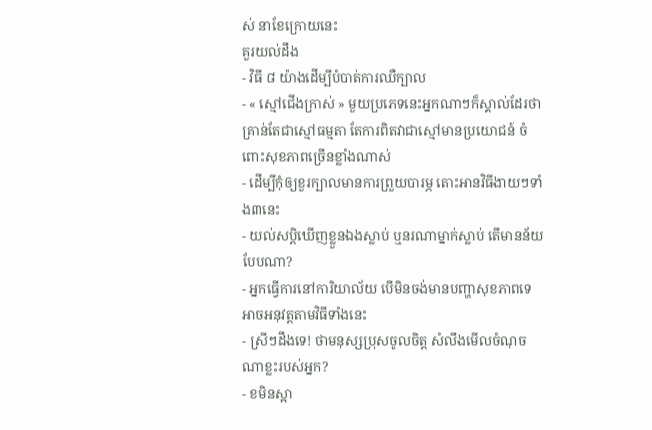ស់ នាខែក្រោយនេះ
គួរយល់ដឹង
- វិធី ៨ យ៉ាងដើម្បីបំបាត់ការឈឺក្បាល
- « ស្មៅជើងក្រាស់ » មួយប្រភេទនេះអ្នកណាៗក៏ស្គាល់ដែរថា គ្រាន់តែជាស្មៅធម្មតា តែការពិតវាជាស្មៅមានប្រយោជន៍ ចំពោះសុខភាពច្រើនខ្លាំងណាស់
- ដើម្បីកុំឲ្យខួរក្បាលមានការព្រួយបារម្ភ តោះអានវិធីងាយៗទាំង៣នេះ
- យល់សប្តិឃើញខ្លួនឯងស្លាប់ ឬនរណាម្នាក់ស្លាប់ តើមានន័យបែបណា?
- អ្នកធ្វើការនៅការិយាល័យ បើមិនចង់មានបញ្ហាសុខភាពទេ អាចអនុវត្តតាមវិធីទាំងនេះ
- ស្រីៗដឹងទេ! ថាមនុស្សប្រុសចូលចិត្ត សំលឹងមើលចំណុចណាខ្លះរបស់អ្នក?
- ខមិនស្អា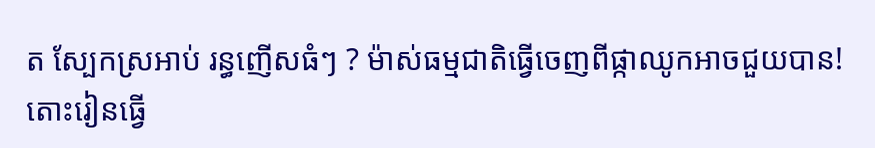ត ស្បែកស្រអាប់ រន្ធញើសធំៗ ? ម៉ាស់ធម្មជាតិធ្វើចេញពីផ្កាឈូកអាចជួយបាន! តោះរៀនធ្វើ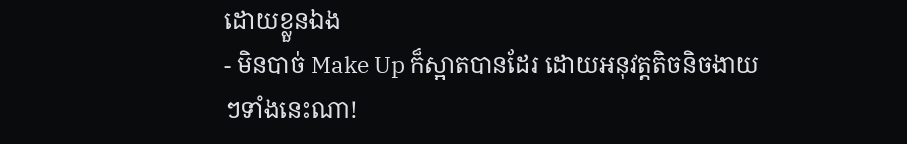ដោយខ្លួនឯង
- មិនបាច់ Make Up ក៏ស្អាតបានដែរ ដោយអនុវត្តតិចនិចងាយៗទាំងនេះណា!